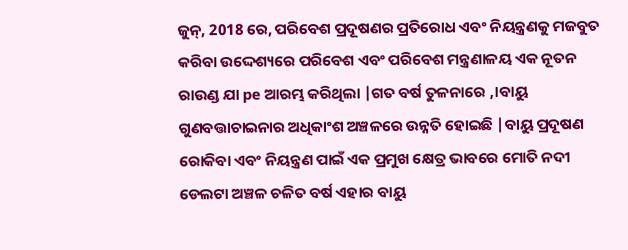ଜୁନ୍, 2018 ରେ, ପରିବେଶ ପ୍ରଦୂଷଣର ପ୍ରତିରୋଧ ଏବଂ ନିୟନ୍ତ୍ରଣକୁ ମଜବୁତ କରିବା ଉଦ୍ଦେଶ୍ୟରେ ପରିବେଶ ଏବଂ ପରିବେଶ ମନ୍ତ୍ରଣାଳୟ ଏକ ନୂତନ ରାଉଣ୍ଡ ଯା pe ଆରମ୍ଭ କରିଥିଲା |ଗତ ବର୍ଷ ତୁଳନାରେ ,।ବାୟୁ ଗୁଣବତ୍ତାଚାଇନାର ଅଧିକାଂଶ ଅଞ୍ଚଳରେ ଉନ୍ନତି ହୋଇଛି |ବାୟୁ ପ୍ରଦୂଷଣ ରୋକିବା ଏବଂ ନିୟନ୍ତ୍ରଣ ପାଇଁ ଏକ ପ୍ରମୁଖ କ୍ଷେତ୍ର ଭାବରେ ମୋତି ନଦୀ ଡେଲଟା ଅଞ୍ଚଳ ଚଳିତ ବର୍ଷ ଏହାର ବାୟୁ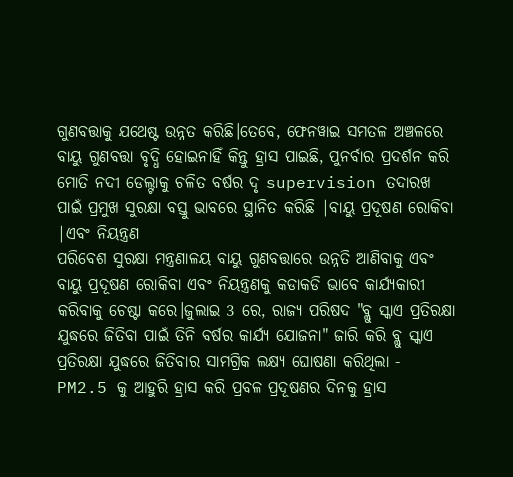ଗୁଣବତ୍ତାକୁ ଯଥେଷ୍ଟ ଉନ୍ନତ କରିଛି।ତେବେ, ଫେନୱାଇ ସମତଳ ଅଞ୍ଚଳରେ ବାୟୁ ଗୁଣବତ୍ତା ବୃଦ୍ଧି ହୋଇନାହିଁ କିନ୍ତୁ ହ୍ରାସ ପାଇଛି, ପୁନର୍ବାର ପ୍ରଦର୍ଶନ କରି ମୋତି ନଦୀ ଡେଲ୍ଟାକୁ ଚଳିତ ବର୍ଷର ଦୃ supervision ତଦାରଖ ପାଇଁ ପ୍ରମୁଖ ସୁରକ୍ଷା ବସ୍ତୁ ଭାବରେ ସ୍ଥାନିତ କରିଛି |ବାୟୁ ପ୍ରଦୂଷଣ ରୋକିବା |ଏବଂ ନିୟନ୍ତ୍ରଣ
ପରିବେଶ ସୁରକ୍ଷା ମନ୍ତ୍ରଣାଳୟ ବାୟୁ ଗୁଣବତ୍ତାରେ ଉନ୍ନତି ଆଣିବାକୁ ଏବଂ ବାୟୁ ପ୍ରଦୂଷଣ ରୋକିବା ଏବଂ ନିୟନ୍ତ୍ରଣକୁ କଡାକଡି ଭାବେ କାର୍ଯ୍ୟକାରୀ କରିବାକୁ ଚେଷ୍ଟା କରେ।ଜୁଲାଇ 3 ରେ, ରାଜ୍ୟ ପରିଷଦ "ବ୍ଲୁ ସ୍କାଏ ପ୍ରତିରକ୍ଷା ଯୁଦ୍ଧରେ ଜିତିବା ପାଇଁ ତିନି ବର୍ଷର କାର୍ଯ୍ୟ ଯୋଜନା" ଜାରି କରି ବ୍ଲୁ ସ୍କାଏ ପ୍ରତିରକ୍ଷା ଯୁଦ୍ଧରେ ଜିତିବାର ସାମଗ୍ରିକ ଲକ୍ଷ୍ୟ ଘୋଷଣା କରିଥିଲା - PM2.5 କୁ ଆହୁରି ହ୍ରାସ କରି ପ୍ରବଳ ପ୍ରଦୂଷଣର ଦିନକୁ ହ୍ରାସ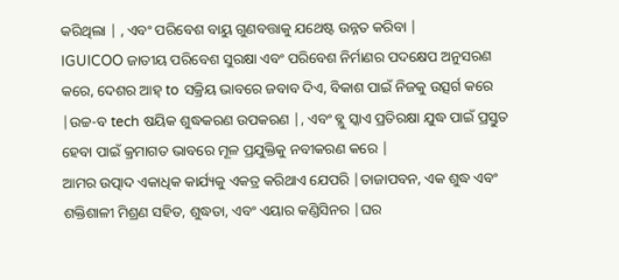କରିଥିଲା | , ଏବଂ ପରିବେଶ ବାୟୁ ଗୁଣବତ୍ତାକୁ ଯଥେଷ୍ଟ ଉନ୍ନତ କରିବା |
IGUICOO ଜାତୀୟ ପରିବେଶ ସୁରକ୍ଷା ଏବଂ ପରିବେଶ ନିର୍ମାଣର ପଦକ୍ଷେପ ଅନୁସରଣ କରେ, ଦେଶର ଆହ୍ to ସକ୍ରିୟ ଭାବରେ ଜବାବ ଦିଏ, ବିକାଶ ପାଇଁ ନିଜକୁ ଉତ୍ସର୍ଗ କରେ |ଉଚ୍ଚ-ବ tech ଷୟିକ ଶୁଦ୍ଧକରଣ ଉପକରଣ |, ଏବଂ ବ୍ଲୁ ସ୍କାଏ ପ୍ରତିରକ୍ଷା ଯୁଦ୍ଧ ପାଇଁ ପ୍ରସ୍ତୁତ ହେବା ପାଇଁ କ୍ରମାଗତ ଭାବରେ ମୂଳ ପ୍ରଯୁକ୍ତିକୁ ନବୀକରଣ କରେ |
ଆମର ଉତ୍ପାଦ ଏକାଧିକ କାର୍ଯ୍ୟକୁ ଏକତ୍ର କରିଥାଏ ଯେପରି |ତାଜାପବନ, ଏକ ଶୁଦ୍ଧ ଏବଂ ଶକ୍ତିଶାଳୀ ମିଶ୍ରଣ ସହିତ, ଶୁଦ୍ଧତା, ଏବଂ ଏୟାର କଣ୍ଡିସିନର |ଘର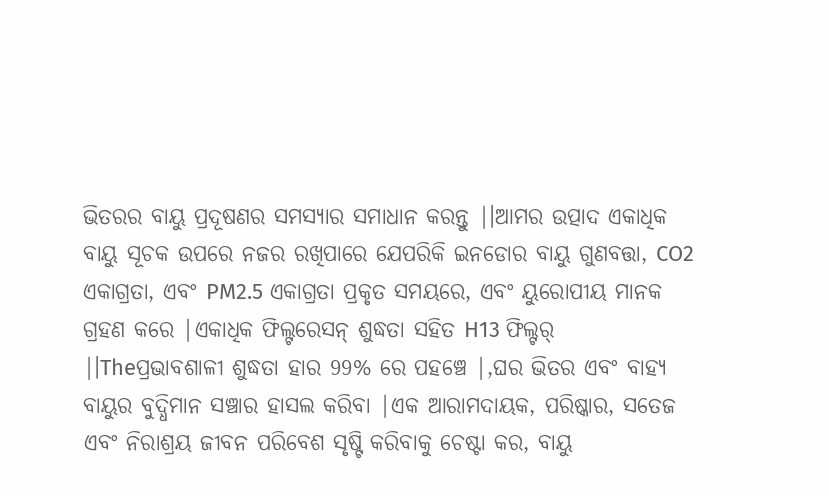ଭିତରର ବାୟୁ ପ୍ରଦୂଷଣର ସମସ୍ୟାର ସମାଧାନ କରନ୍ତୁ |।ଆମର ଉତ୍ପାଦ ଏକାଧିକ ବାୟୁ ସୂଚକ ଉପରେ ନଜର ରଖିପାରେ ଯେପରିକି ଇନଡୋର ବାୟୁ ଗୁଣବତ୍ତା, CO2 ଏକାଗ୍ରତା, ଏବଂ PM2.5 ଏକାଗ୍ରତା ପ୍ରକୃତ ସମୟରେ, ଏବଂ ୟୁରୋପୀୟ ମାନକ ଗ୍ରହଣ କରେ |ଏକାଧିକ ଫିଲ୍ଟରେସନ୍ ଶୁଦ୍ଧତା ସହିତ H13 ଫିଲ୍ଟର୍ |।Theପ୍ରଭାବଶାଳୀ ଶୁଦ୍ଧତା ହାର 99% ରେ ପହଞ୍ଚେ |,ଘର ଭିତର ଏବଂ ବାହ୍ୟ ବାୟୁର ବୁଦ୍ଧିମାନ ସଞ୍ଚାର ହାସଲ କରିବା |ଏକ ଆରାମଦାୟକ, ପରିଷ୍କାର, ସତେଜ ଏବଂ ନିରାଶ୍ରୟ ଜୀବନ ପରିବେଶ ସୃଷ୍ଟି କରିବାକୁ ଚେଷ୍ଟା କର, ବାୟୁ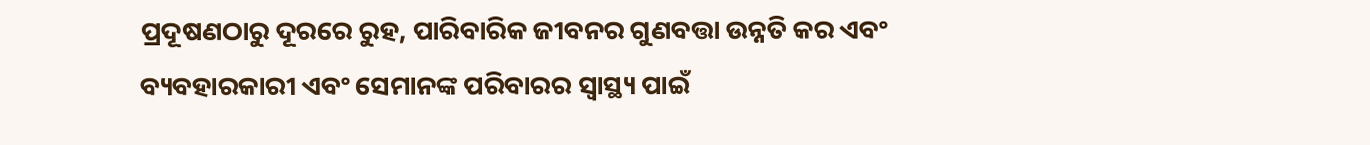ପ୍ରଦୂଷଣଠାରୁ ଦୂରରେ ରୁହ, ପାରିବାରିକ ଜୀବନର ଗୁଣବତ୍ତା ଉନ୍ନତି କର ଏବଂ ବ୍ୟବହାରକାରୀ ଏବଂ ସେମାନଙ୍କ ପରିବାରର ସ୍ୱାସ୍ଥ୍ୟ ପାଇଁ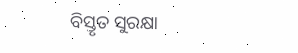ବିସ୍ତୃତ ସୁରକ୍ଷା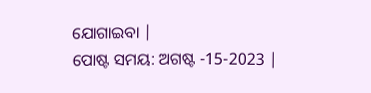ଯୋଗାଇବା |
ପୋଷ୍ଟ ସମୟ: ଅଗଷ୍ଟ -15-2023 |